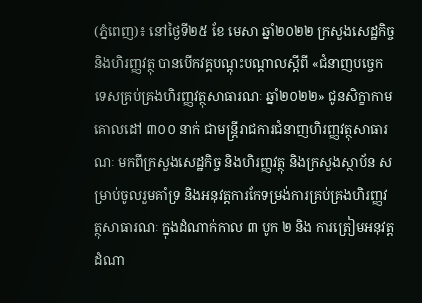(ភ្នំពេញ)៖ នៅថ្ងៃទី២៥ ខែ មេសា ឆ្នាំ២០២២ ក្រសួងសេដ្ឋកិច្ច និងហិរញ្ញវត្ថុ បានបើកវគ្គបណ្តុះបណ្តាលស្តីពី «ជំនាញបច្ចេកទេសគ្រប់គ្រងហិរញ្ញវត្ថុសាធារណៈ ឆ្នាំ២០២២» ជូនសិក្ខាកាមគោលដៅ ៣០០ នាក់ ជាមន្រ្តីរាជការជំនាញហិរញ្ញវត្ថុសាធារណៈ មកពីក្រសួងសេដ្ឋកិច្ច និងហិរញ្ញវត្ថុ និងក្រសួងស្ថាប័ន សម្រាប់ចូលរួមគាំទ្រ និងអនុវត្តការកែទម្រង់ការគ្រប់គ្រងហិរញ្ញវត្ថុសាធារណៈ ក្នុងដំណាក់កាល ៣ បូក ២ និង ការត្រៀមអនុវត្តដំណា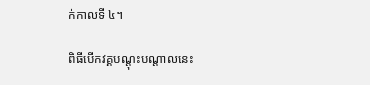ក់កាលទី ៤។

ពិធីបើកវគ្គបណ្តុះបណ្តាលនេះ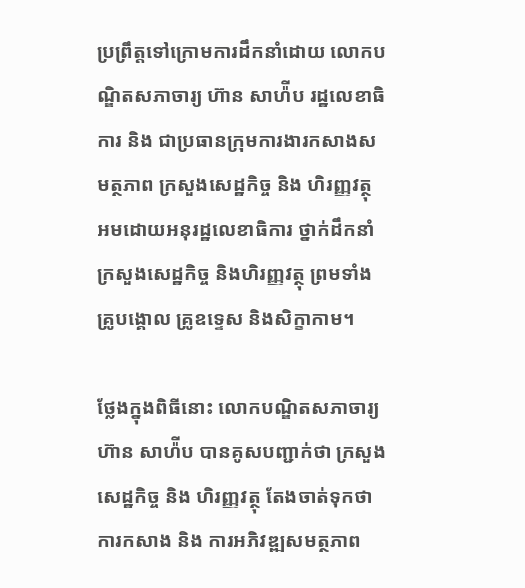ប្រព្រឹត្តទៅក្រោមការដឹកនាំដោយ លោកបណ្ឌិតសភាចារ្យ ហ៊ាន សាហ៉ីប រដ្ឋលេខាធិការ និង ជាប្រធានក្រុមការងារកសាងសមត្ថភាព ក្រសួងសេដ្ឋកិច្ច និង ហិរញ្ញវត្ថុ អមដោយអនុរដ្ឋលេខាធិការ ថ្នាក់ដឹកនាំក្រសួងសេដ្ឋកិច្ច និងហិរញ្ញវត្ថុ ព្រមទាំងគ្រូបង្គោល គ្រូឧទ្ទេស និងសិក្ខាកាម។

ថ្លែងក្នុងពិធីនោះ លោកបណ្ឌិតសភាចារ្យ ហ៊ាន សាហ៉ីប បានគូសបញ្ជាក់ថា ក្រសួងសេដ្ឋកិច្ច និង ហិរញ្ញវត្ថុ តែងចាត់ទុកថា ការកសាង និង ការអភិវឌ្ឍសមត្ថភាព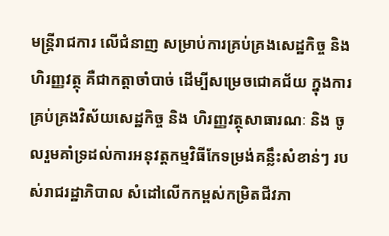មន្រ្តីរាជការ លើជំនាញ សម្រាប់ការគ្រប់គ្រងសេដ្ឋកិច្ច និង ហិរញ្ញវត្ថុ គឺជាកត្តាចាំបាច់ ដើម្បីសម្រេចជោគជ័យ ក្នុងការគ្រប់គ្រងវិស័យសេដ្ឋកិច្ច និង ហិរញ្ញវត្ថុសាធារណៈ និង ចូលរួមគាំទ្រដល់ការអនុវត្តកម្មវិធីកែទម្រង់គន្លឹះសំខាន់ៗ របស់រាជរដ្ឋាភិបាល សំដៅលើកកម្ពស់កម្រិតជីវភា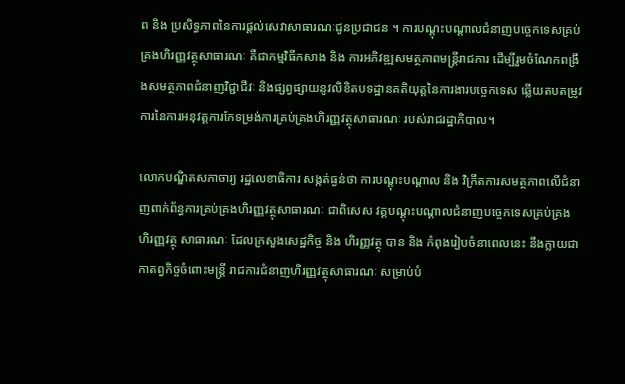ព និង ប្រសិទ្ធភាពនៃការផ្តល់សេវាសាធារណៈជូនប្រជាជន ។ ការបណ្តុះបណ្តាលជំនាញបច្ចេកទេសគ្រប់គ្រងហិរញ្ញវត្ថុសាធារណៈ គឺជាកម្មវិធីកសាង និង ការអភិវឌ្ឍសមត្ថភាពមន្រ្តីរាជការ ដើម្បីរួមចំណែកពង្រឹងសមត្ថភាពជំនាញវិជ្ជាជីវៈ និងផ្សព្វផ្សាយនូវលិខិតបទដ្ឋានគតិយុត្តនៃការងារបច្ចេកទេស ឆ្លើយតបតម្រូវការនៃការអនុវត្តការកែទម្រង់ការគ្រប់គ្រងហិរញ្ញវត្ថុសាធារណៈ របស់រាជរដ្ឋាភិបាល។

លោកបណ្ឌិតសភាចារ្យ រដ្ឋលេខាធិការ សង្កត់ធ្ងន់ថា ការបណ្ដុះបណ្ដាល និង វិក្រឹតការសមត្ថភាពលើជំនាញពាក់ព័ន្ធការគ្រប់គ្រងហិរញ្ញវត្ថុសាធារណៈ ជាពិសេស វគ្គបណ្ដុះបណ្ដាលជំនាញបច្ចេកទេសគ្រប់គ្រងហិរញ្ញវត្ថុ សាធារណៈ ដែលក្រសួងសេដ្ឋកិច្ច និង ហិរញ្ញវត្ថុ បាន និង កំពុងរៀបចំនាពេលនេះ នឹងក្លាយជាកាតព្វកិច្ចចំពោះមន្ត្រី រាជការជំនាញហិរញ្ញវត្ថុសាធារណៈ សម្រាប់បំ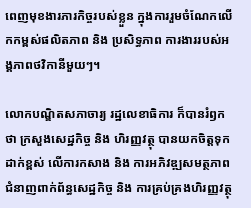ពេញមុខងារភារកិច្ចរបស់ខ្លួន ក្នុងការរួមចំណែកលើកកម្ពស់ផលិតភាព និង ប្រសិទ្ធភាព ការងាររបស់អង្គភាពថវិកានីមួយៗ។

លោកបណ្ឌិតសភាចារ្យ រដ្ឋលេខាធិការ ក៏បានរំឭកថា ក្រសួងសេដ្ឋកិច្ច និង ហិរញ្ញវត្ថុ បានយកចិត្តទុកដាក់ខ្ពស់ លើការកសាង និង ការអភិវឌ្ឍសមត្ថភាពជំនាញពាក់ព័ន្ធសេដ្ឋកិច្ច និង ការគ្រប់គ្រងហិរញ្ញវត្ថុ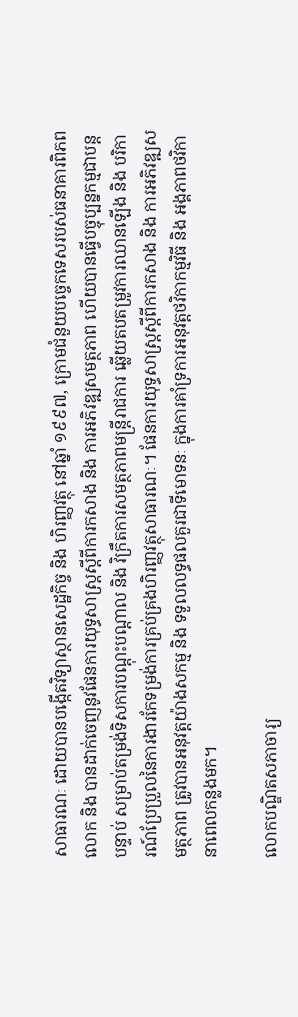សាធារណៈ ដោយបានបង្កើតវិទ្យាស្ថានសេដ្ឋកិច្ច និង ហិរញ្ញវត្ថុ នៅឆ្នាំ ១៩៩៧, ក្រោមជំនួយបច្ចេកទេសរបស់ធនាគារពិភពលោក និង បានដាក់ចេញនូវផែនការយុទ្ធសាស្ត្រស្ដីពីការកសាង និង ការអភិវឌ្ឍសមត្ថភាព ហើយបានធ្វើបច្ចុប្បន្នកម្មជាបន្តបន្ទាប់ សម្រាប់តម្រង់ទិសការបណ្ដុះបណ្ដាល និង វិក្រឹតការសមត្ថភាពមន្ត្រីរាជការ ឆ្លើយតបតម្រូវការឈានឡើង និង បរិការណ៍ប្រែប្រួលនៃការងារកែទម្រង់ការគ្រប់គ្រងហិរញ្ញវត្ថុសាធារណៈ។ ផែនការយុទ្ធសាស្ត្រស្ដីពីការកសាង និង ការអភិវឌ្ឍសមត្ថភាព ត្រូវបានអនុវត្តយ៉ាងសកម្ម និង ទទួលលទ្ធផលគួរជាទីមោទនៈ ក្នុងការគាំទ្រការអនុវត្តថវិកាកម្មវិធី និង អង្គភាពថវិកា នាពេលកន្លងមក។

លោកបណ្ឌិតសភាចារ្យ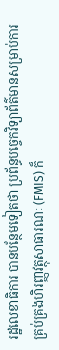រដ្ឋលេខាធិការ បានបន្ថែមទៀតថា ប្រព័ន្ធបច្ចេកវិទ្យាព័ត៌មានសម្រាប់ការគ្រប់គ្រងហិរញ្ញវត្ថុសាធារណៈ (FMIS) ក៏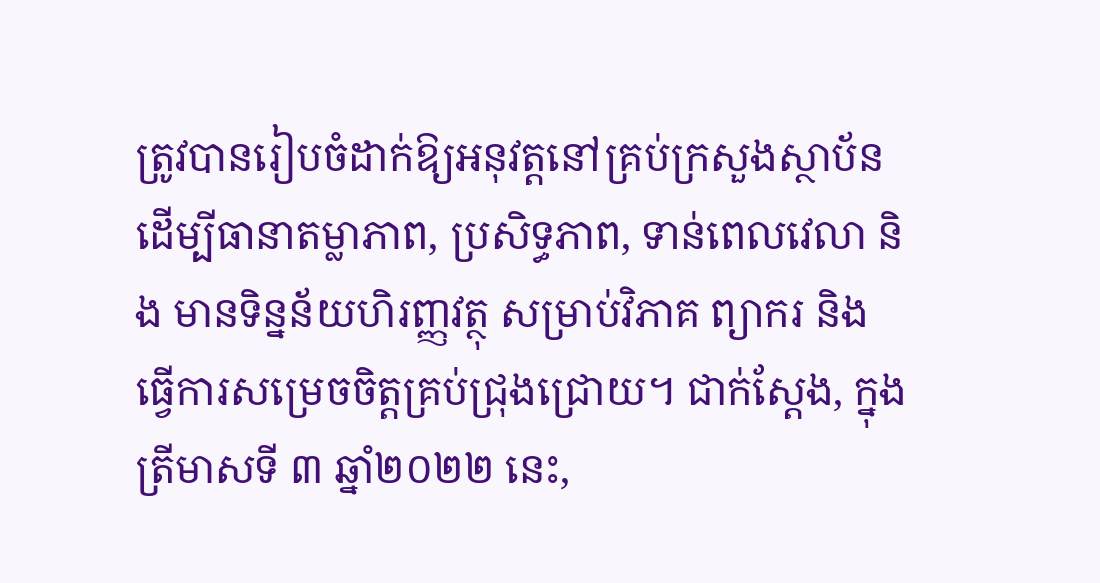ត្រូវបានរៀបចំដាក់ឱ្យអនុវត្តនៅគ្រប់ក្រសួងស្ថាប័ន ដើម្បីធានាតម្លាភាព, ប្រសិទ្ធភាព, ទាន់ពេលវេលា និង មានទិន្នន័យហិរញ្ញវត្ថុ សម្រាប់វិភាគ ព្យាករ និង ធ្វើការសម្រេចចិត្តគ្រប់ជ្រុងជ្រោយ។ ជាក់ស្តែង, ក្នុងត្រីមាសទី ៣ ឆ្នាំ២០២២ នេះ,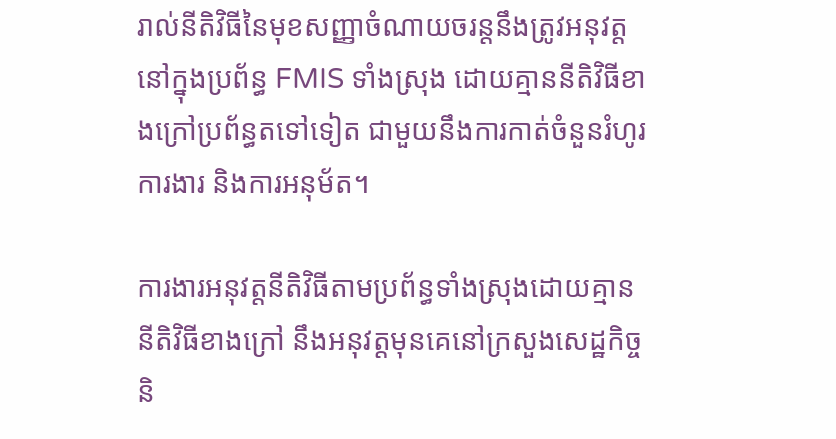រាល់នីតិវិធីនៃមុខសញ្ញាចំណាយចរន្តនឹងត្រូវអនុវត្តនៅក្នុងប្រព័ន្ធ FMIS ទាំងស្រុង ដោយគ្មាននីតិវិធីខាងក្រៅប្រព័ន្ធតទៅទៀត ជាមួយនឹងការកាត់ចំនួនរំហូរការងារ និងការអនុម័ត។

ការងារអនុវត្តនីតិវិធីតាមប្រព័ន្ធទាំងស្រុងដោយគ្មាននីតិវិធីខាងក្រៅ នឹងអនុវត្តមុនគេនៅក្រសួងសេដ្ឋកិច្ច និ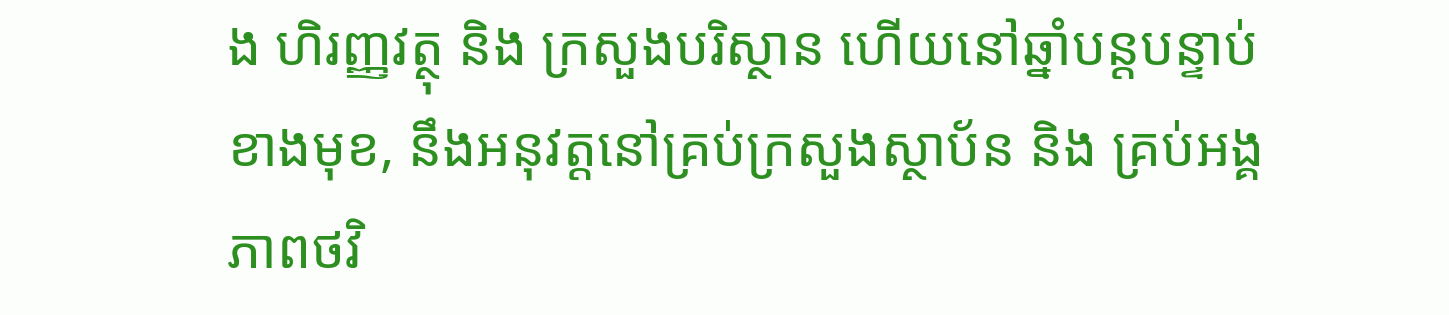ង ហិរញ្ញវត្ថុ និង ក្រសួងបរិស្ថាន ហើយនៅឆ្នាំបន្តបន្ទាប់ខាងមុខ, នឹងអនុវត្តនៅគ្រប់ក្រសួងស្ថាប័ន និង គ្រប់អង្គភាពថវិ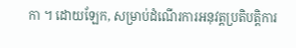កា ។ ដោយឡែក, សម្រាប់ដំណើរការអនុវត្តប្រតិបត្តិការ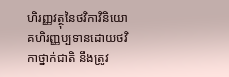ហិរញ្ញវត្ថុនៃថវិកាវិនិយោគហិរញ្ញប្បទានដោយថវិកាថ្នាក់ជាតិ នឹងត្រូវ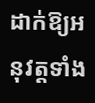ដាក់ឱ្យអនុវត្តទាំង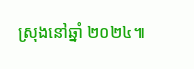ស្រុងនៅឆ្នាំ ២០២៤៕